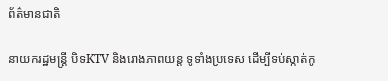ព័ត៌មានជាតិ

នាយករដ្ឋមន្រ្តី បិទKTV និងរោងភាពយន្ត ទូទាំងប្រទេស ដើម្បីទប់ស្កាត់កូ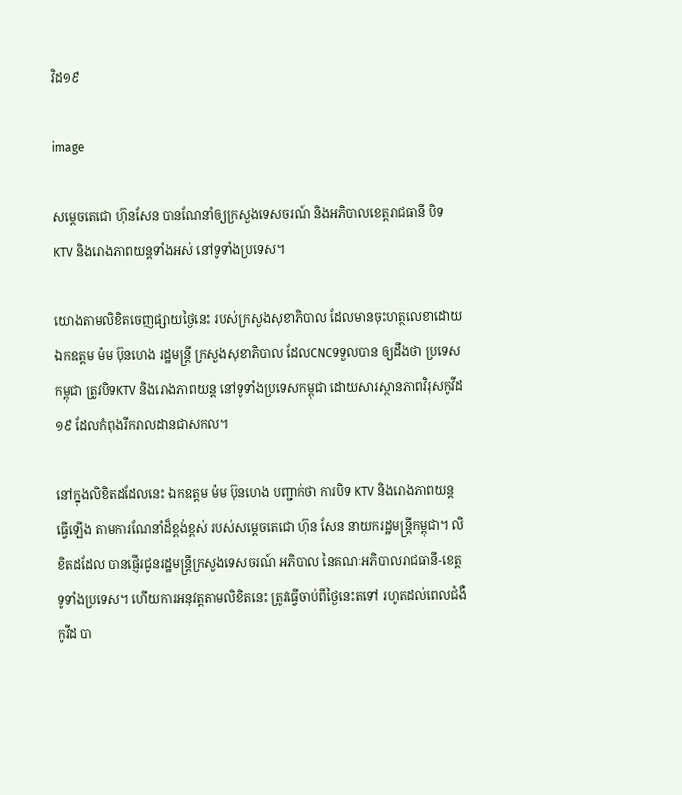វិដ១៩

image

សម្តេចតេជោ ហ៊ុនសែន បានណែនាំឲ្យក្រសួងទេសចរណ៍ និងអភិបាលខេត្តរាជធានី បិទKTV និងរោងភាពយន្តទាំងអស់ នៅទូទាំងប្រទេស។

យោងតាមលិខិតចេញផ្សាយថ្ងៃនេះ របស់ក្រសួងសុខាភិបាល ដែលមានចុះហត្ថលេខាដោយ ឯកឧត្តម ម៉ម ប៊ុនហេង រដ្ឋមន្រ្តី ក្រសួងសុខាភិបាល ដែលCNCទទួលបាន ឲ្យដឹងថា ប្រទេសកម្ពុជា ត្រូវបិទKTV និងរោងភាពយន្ត នៅទូទាំងប្រទេសកម្ពុជា ដោយសារស្ថានភាពវិរុសកូវីដ១៩ ដែលកំពុងរីករាលដានជាសកល។

នៅក្នុងលិខិតដដែលនេះ ឯកឧត្តម ម៉ម ប៊ុនហេង បញ្ជាក់ថា ការបិទ KTV និងរោងភាពយន្តធ្វើឡើង តាមការណែនាំដ៏ខ្ពង់ខ្ពស់ របស់សម្តេចតេជោ ហ៊ុន សែន នាយករដ្ឋមន្រ្តីកម្ពុជា។ លិខិតដដែល បានផ្ញើរជូនរដ្ឋមន្រ្តីក្រសួងទេសចរណ៍ អភិបាល នៃគណៈអភិបាលរាជធានី-ខេត្ត ទូទាំងប្រទេស។ ហើយការអនុវត្តតាមលិខិតនេះ ត្រូវធ្វើចាប់ពីថ្ងៃនេះតទៅ រហូតដល់ពេលជំងឺកូវីដ បា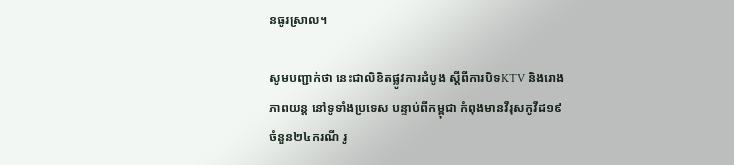នធូរស្រាល។

សូមបញ្ជាក់ថា នេះជាលិខិតផ្លូវការដំបូង ស្តីពីការបិទKTV និងរោងភាពយន្ត នៅទូទាំងប្រទេស បន្ទាប់ពីកម្ពុជា កំពុងមានវីរុសកូវីដ១៩ ចំនួន២៤ករណី រូ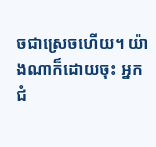ចជាស្រេចហើយ។ យ៉ាងណាក៏ដោយចុះ អ្នកជំ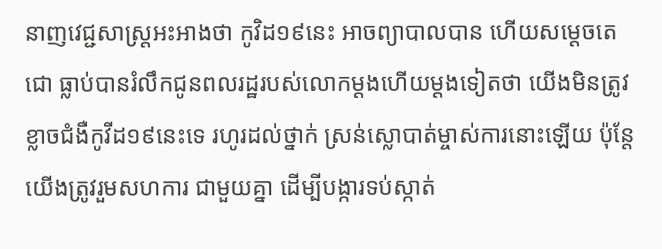នាញវេជ្ជសាស្រ្តអះអាងថា កូវិដ១៩នេះ អាចព្យាបាលបាន ហើយសម្តេចតេជោ ធ្លាប់បានរំលឹកជូនពលរដ្ឋរបស់លោកម្តងហើយម្តងទៀតថា យើងមិនត្រូវខ្លាចជំងឺកូវីដ១៩នេះទេ រហូរដល់ថ្នាក់ ស្រន់ស្លោបាត់ម្ចាស់ការនោះឡើយ ប៉ុន្តែយើងត្រូវរួមសហការ ជាមួយគ្នា ដើម្បីបង្ការទប់ស្កាត់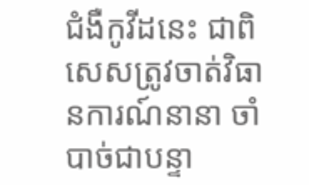ជំងឺកូវីដនេះ ជាពិសេសត្រូវចាត់វិធានការណ៍នានា ចាំបាច់ជាបន្ទា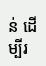ន់ ដើម្បីរ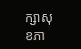ក្សាសុខភា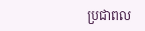ប្រជាពល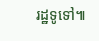រដ្ឋទូទៅ៕